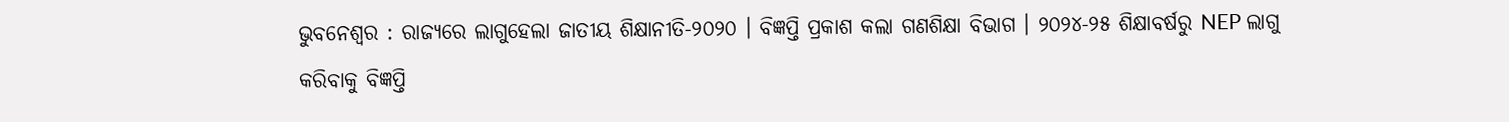ଭୁବନେଶ୍ୱର : ରାଜ୍ୟରେ ଲାଗୁହେଲା ଜାତୀୟ ଶିକ୍ଷାନୀତି-୨୦୨୦ । ବିଜ୍ଞପ୍ତି ପ୍ରକାଶ କଲା ଗଣଶିକ୍ଷା ବିଭାଗ । ୨୦୨୪-୨୫ ଶିକ୍ଷାବର୍ଷରୁ NEP ଲାଗୁ କରିବାକୁ ବିଜ୍ଞପ୍ତି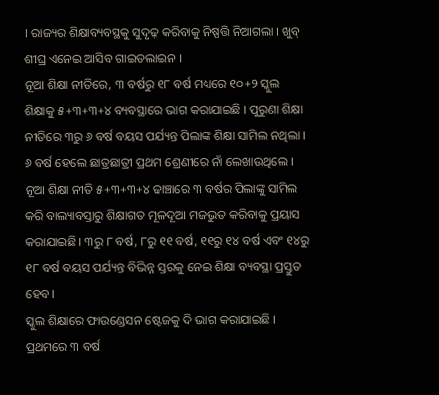। ରାଜ୍ୟର ଶିକ୍ଷାବ୍ୟବସ୍ଥକୁ ସୁଦୃଢ଼ କରିବାକୁ ନିଷ୍ପତ୍ତି ନିଆଗଲା । ଖୁବ୍ ଶୀଘ୍ର ଏନେଇ ଆସିବ ଗାଇଡଲାଇନ ।
ନୂଆ ଶିକ୍ଷା ନୀତିରେ, ୩ ବର୍ଷରୁ ୧୮ ବର୍ଷ ମଧ୍ୟରେ ୧୦+୨ ସ୍କୁଲ ଶିକ୍ଷାକୁ ୫+୩+୩+୪ ବ୍ୟବସ୍ଥାରେ ଭାଗ କରାଯାଇଛି । ପୁରୁଣା ଶିକ୍ଷା ନୀତିରେ ୩ରୁ ୬ ବର୍ଷ ବୟସ ପର୍ଯ୍ୟନ୍ତ ପିଲାଙ୍କ ଶିକ୍ଷା ସାମିଲ ନଥିଲା । ୬ ବର୍ଷ ହେଲେ ଛାତ୍ରଛାତ୍ରୀ ପ୍ରଥମ ଶ୍ରେଣୀରେ ନାଁ ଲେଖାଉଥିଲେ । ନୂଆ ଶିକ୍ଷା ନୀତି ୫+୩+୩+୪ ଢାଞ୍ଚାରେ ୩ ବର୍ଷର ପିଲାଙ୍କୁ ସାମିଲ କରି ବାଲ୍ୟାବସ୍ତାରୁ ଶିକ୍ଷାଗତ ମୂଳଦୂଆ ମଜଭୁତ କରିବାକୁ ପ୍ରୟାସ କରାଯାଇଛି। ୩ରୁ ୮ ବର୍ଷ, ୮ରୁ ୧୧ ବର୍ଷ, ୧୧ରୁ ୧୪ ବର୍ଷ ଏବଂ ୧୪ରୁ ୧୮ ବର୍ଷ ବୟସ ପର୍ଯ୍ୟନ୍ତ ବିଭିନ୍ନ ସ୍ତରକୁ ନେଇ ଶିକ୍ଷା ବ୍ୟବସ୍ଥା ପ୍ରସ୍ତୁତ ହେବ।
ସ୍କୁଲ ଶିକ୍ଷାରେ ଫାଉଣ୍ଡେସନ ଷ୍ଟେଜକୁ ଦି ଭାଗ କରାଯାଇଛି । ପ୍ରଥମରେ ୩ ବର୍ଷ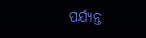ପର୍ଯ୍ୟନ୍ତ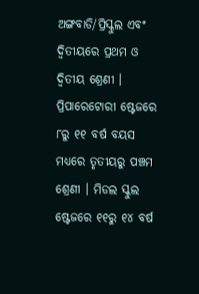ଅଙ୍ଗବାଡି/ପ୍ରିସ୍କୁଲ ଏବଂ ଦ୍ବିତୀୟରେ ପ୍ରଥମ ଓ ଦ୍ବିତୀୟ ଶ୍ରେଣୀ । ପ୍ରିପାରେଟୋରୀ ଷ୍ଟେଜରେ ୮ରୁ ୧୧ ବର୍ଷ ବୟସ ମଧ୍ୟରେ ତୃତୀୟରୁ ପଞ୍ଚମ ଶ୍ରେଣୀ । ମିଡଲ ସ୍କୁଲ ଷ୍ଟେଜରେ ୧୧ରୁ ୧୪ ବର୍ଷ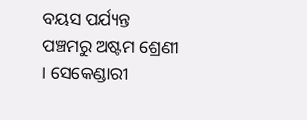ବୟସ ପର୍ଯ୍ୟନ୍ତ ପଞ୍ଚମରୁ ଅଷ୍ଟମ ଶ୍ରେଣୀ । ସେକେଣ୍ଡାରୀ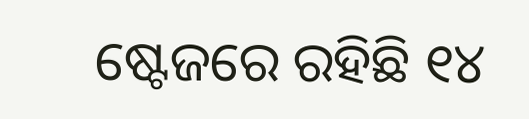ଷ୍ଟେଜରେ ରହିଛି ୧୪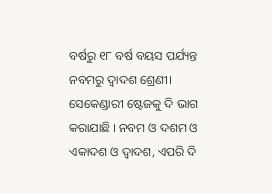ବର୍ଷରୁ ୧୮ ବର୍ଷ ବୟସ ପର୍ଯ୍ୟନ୍ତ ନବମରୁ ଦ୍ବାଦଶ ଶ୍ରେଣୀ। ସେକେଣ୍ଡାରୀ ଷ୍ଟେଜକୁ ଦି ଭାଗ କରାଯାଛି । ନବମ ଓ ଦଶମ ଓ ଏକାଦଶ ଓ ଦ୍ବାଦଶ, ଏପରି ଦି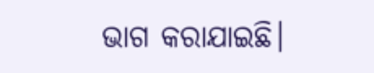ଭାଗ କରାଯାଇଛି।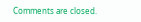Comments are closed.